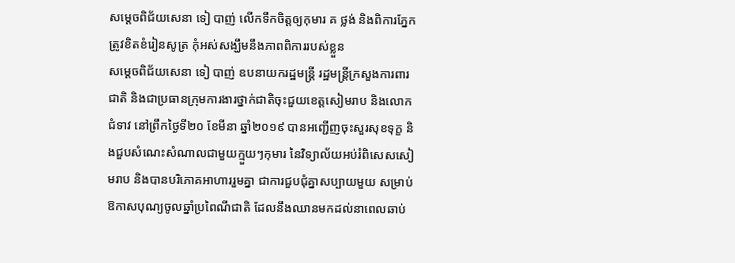សម្តេចពិជ័យសេនា ទៀ បាញ់ លើកទឹកចិត្តឲ្យកុមារ គ ថ្លង់ និងពិការភ្នែក ត្រូវខិតខំរៀនសូត្រ កុំអស់សង្ឃឹមនឹងភាពពិការរបស់ខ្លួន
សម្តេចពិជ័យសេនា ទៀ បាញ់ ឧបនាយករដ្ឋមន្រ្តី រដ្ឋមន្រ្តីក្រសួងការពារជាតិ និងជាប្រធានក្រុមការងារថ្នាក់ជាតិចុះជួយខេត្តសៀមរាប និងលោកជំទាវ នៅព្រឹកថ្ងៃទី២០ ខែមីនា ឆ្នាំ២០១៩ បានអញ្ជើញចុះសួរសុខទុក្ខ និងជួបសំណេះសំណាលជាមួយក្មួយៗកុមារ នៃវិទ្យាល័យអប់រំពិសេសសៀមរាប និងបានបរិភោគអាហាររួមគ្នា ជាការជួបជុំគ្នាសប្បាយមួយ សម្រាប់ឱកាសបុណ្យចូលឆ្នាំប្រពៃណីជាតិ ដែលនឹងឈានមកដល់នាពេលឆាប់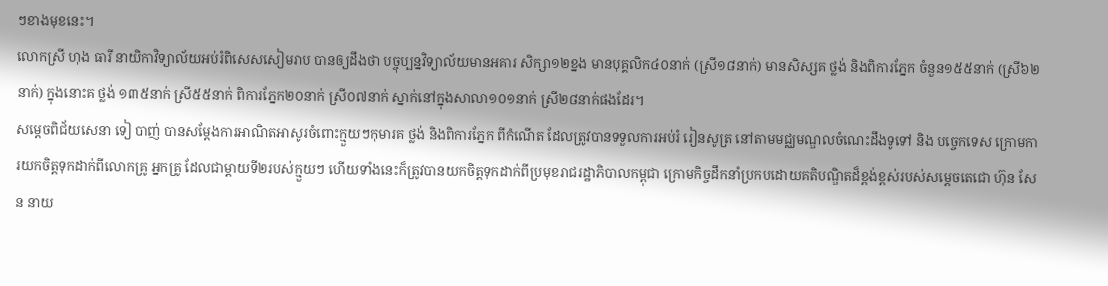ៗខាងមុខនេះ។
លោកស្រី ហុង ធារី នាយិកាវិទ្យាល័យអប់រំពិសេសសៀមរាប បានឲ្យដឹងថា បច្ចុប្បន្នវិទ្យាល័យមានអគារ សិក្សា១២ខ្នង មានបុគ្គលិក៤០នាក់ (ស្រី១៨នាក់) មានសិស្សគ ថ្លង់ និងពិការភ្នែក ចំនួន១៥៥នាក់ (ស្រី៦២នាក់) ក្នុងនោះគ ថ្លង់ ១៣៥នាក់ ស្រី៥៥នាក់ ពិការភ្នែក២០នាក់ ស្រី០៧នាក់ ស្នាក់នៅក្នុងសាលា១០១នាក់ ស្រី២៨នាក់ផងដែរ។
សម្តេចពិជ័យសេនា ទៀ បាញ់ បានសម្តែងការអាណិតអាសូរចំពោះក្មួយៗកុមារគ ថ្លង់ និងពិការភ្នែក ពីកំណើត ដែលត្រូវបានទទួលការអប់រំ រៀនសូត្រ នៅតាមមជ្ឈមណ្ឌលចំណេះដឹងទូទៅ និង បច្ចេកទេស ក្រោមការយកចិត្តទុកដាក់ពីលោកគ្រូ អ្នកគ្រូ ដែលជាម្តាយទី២របស់ក្មួយៗ ហើយទាំងនេះក៏ត្រូវបានយកចិត្តទុកដាក់ពីប្រមុខរាជរដ្ឋាភិបាលកម្ពុជា ក្រោមកិច្ចដឹកនាំប្រកបដោយគតិបណ្ឌិតដ៏ខ្ពង់ខ្ពស់របស់សម្តេចតេជោ ហ៊ុន សែន នាយ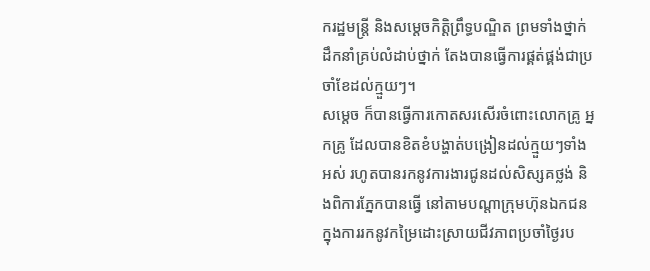ករដ្ឋមន្ត្រី និងសម្តេចកិត្តិព្រឹទ្ធបណ្ឌិត ព្រមទាំងថ្នាក់ ដឹកនាំគ្រប់លំដាប់ថ្នាក់ តែងបានធ្វើការផ្គត់ផ្គង់ជាប្រចាំខែដល់ក្មួយៗ។
សម្តេច ក៏បានធ្វើការកោតសរសើរចំពោះលោកគ្រូ អ្នកគ្រូ ដែលបានខិតខំបង្ហាត់បង្រៀនដល់ក្មួយៗទាំងអស់ រហូតបានរកនូវការងារជូនដល់សិស្សគថ្លង់ និងពិការភ្នែកបានធ្វើ នៅតាមបណ្តាក្រុមហ៊ុនឯកជន ក្នុងការរកនូវកម្រៃដោះស្រាយជីវភាពប្រចាំថ្ងៃរប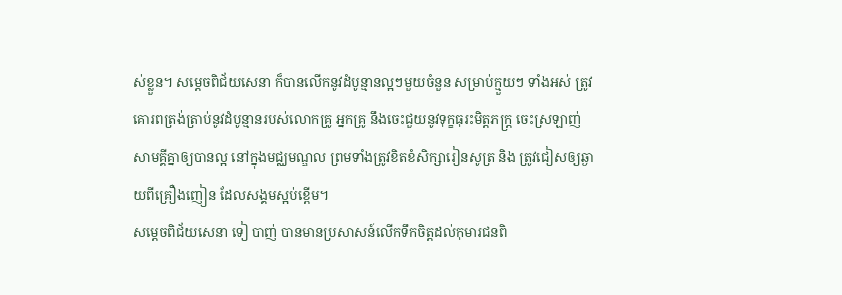ស់ខ្លួន។ សម្តេចពិជ័យសេនា ក៏បានលើកនូវដំបូន្មានល្អៗមួយចំនួន សម្រាប់ក្មួយៗ ទាំងអស់ ត្រូវគោរពត្រង់ត្រាប់នូវដំបូន្មានរបស់លោកគ្រូ អ្នកគ្រូ នឹងចេះជួយនូវទុក្ខធុរះមិត្តភក្ត្រ ចេះស្រឡាញ់សាមគ្គីគ្នាឲ្យបានល្អ នៅក្នុងមជ្ឈមណ្ឌល ព្រមទាំងត្រូវខិតខំសិក្សារៀនសូត្រ និង ត្រូវជៀសឲ្យឆ្ងាយពីគ្រឿងញៀន ដែលសង្គមស្អប់ខ្ពើម។
សម្តេចពិជ័យសេនា ទៀ បាញ់ បានមានប្រសាសន៍លើកទឹកចិត្តដល់កុមារជនពិ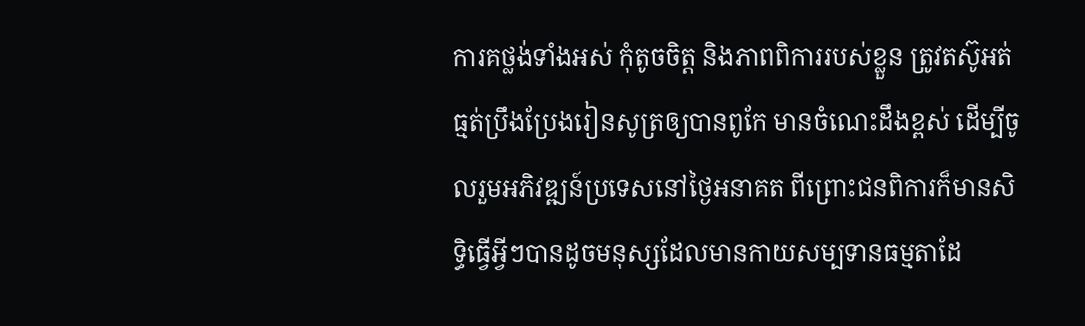ការគថ្លង់ទាំងអស់ កុំតូចចិត្ត និងភាពពិការរបស់ខ្លួន ត្រូវតស៊ូអត់ធ្មត់ប្រឹងប្រែងរៀនសូត្រឲ្យបានពូកែ មានចំណេះដឹងខ្ពស់ ដើម្បីចូលរួមអភិវឌ្ឍន៍ប្រទេសនៅថ្ងៃអនាគត ពីព្រោះជនពិការក៏មានសិទ្ធិធ្វើអ្វីៗបានដូចមនុស្សដែលមានកាយសម្បទានធម្មតាដែ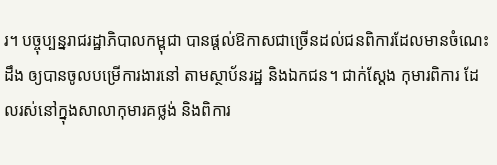រ។ បច្ចុប្បន្នរាជរដ្ឋាភិបាលកម្ពុជា បានផ្តល់ឱកាសជាច្រើនដល់ជនពិការដែលមានចំណេះដឹង ឲ្យបានចូលបម្រើការងារនៅ តាមស្ថាប័នរដ្ឋ និងឯកជន។ ជាក់ស្តែង កុមារពិការ ដែលរស់នៅក្នុងសាលាកុមារគថ្លង់ និងពិការ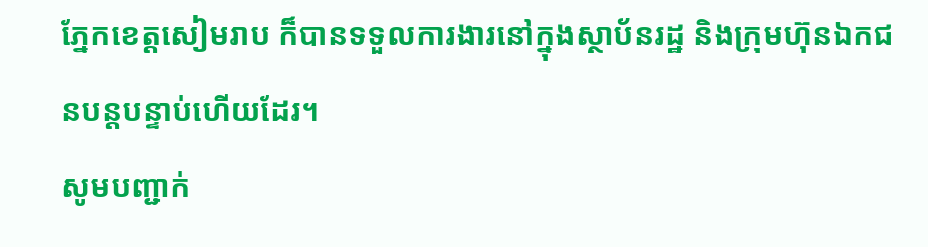ភ្នែកខេត្តសៀមរាប ក៏បានទទួលការងារនៅក្នុងស្ថាប័នរដ្ឋ និងក្រុមហ៊ុនឯកជនបន្តបន្ទាប់ហើយដែរ។
សូមបញ្ជាក់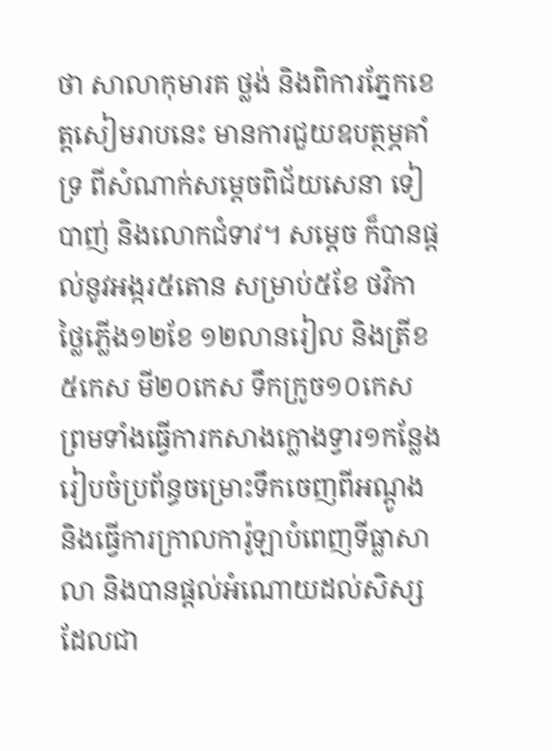ថា សាលាកុមារគ ថ្លង់ និងពិការភ្នែកខេត្តសៀមរាបនេះ មានការជួយឧបត្ថម្ភគាំទ្រ ពីសំណាក់សម្តេចពិជ័យសេនា ទៀ បាញ់ និងលោកជំទាវ។ សម្តេច ក៏បានផ្តល់នូវអង្ករ៥តោន សម្រាប់៥ខែ ថវិកាថ្លៃភ្លើង១២ខែ ១២លានរៀល និងត្រីខ៥កេស មី២០កេស ទឹកក្រូច១០កេស ព្រមទាំងធ្វើការកសាងក្លោងទ្វារ១កន្លែង រៀបចំប្រព័ន្ធចម្រោះទឹកចេញពីអណ្តូង និងធ្វើការក្រាលការ៉ូឡាបំពេញទីធ្លាសាលា និងបានផ្តល់អំណោយដល់សិស្សដែលជា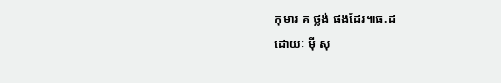កុមារ គ ថ្លង់ ផងដែរ៕ធ.ដ
ដោយៈ ម៉ី សុ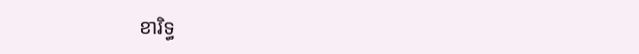ខារិទ្ធ